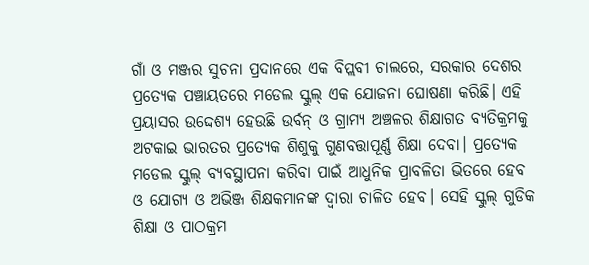ଗାଁ ଓ ମଞ୍ଜର ସୁଚନା ପ୍ରଦାନରେ ଏକ ବିପ୍ଲବୀ ଚାଲରେ, ସରକାର ଦେଶର ପ୍ରତ୍ୟେକ ପଞ୍ଚାୟତରେ ମଡେଲ ସ୍କୁଲ୍ ଏକ ଯୋଜନା ଘୋଷଣା କରିଛି। ଏହି ପ୍ରୟାସର ଉଦ୍ଦେଶ୍ୟ ହେଉଛି ଉର୍ବନ୍ ଓ ଗ୍ରାମ୍ୟ ଅଞ୍ଚଳର ଶିକ୍ଷାଗତ ବ୍ୟତିକ୍ରମକୁ ଅଟକାଇ ଭାରତର ପ୍ରତ୍ୟେକ ଶିଶୁକୁ ଗୁଣବତ୍ତାପୂର୍ଣ୍ଣ ଶିକ୍ଷା ଦେବା। ପ୍ରତ୍ୟେକ ମଡେଲ ସ୍କୁଲ୍ ବ୍ୟବସ୍ଥାପନା କରିବା ପାଇଁ ଆଧୁନିକ ପ୍ରାବଳିତା ଭିତରେ ହେବ ଓ ଯୋଗ୍ୟ ଓ ଅଭିଞ୍ଜ ଶିକ୍ଷକମାନଙ୍କ ଦ୍ୱାରା ଚାଳିତ ହେବ। ସେହି ସ୍କୁଲ୍ ଗୁଡିକ ଶିକ୍ଷା ଓ ପାଠକ୍ରମ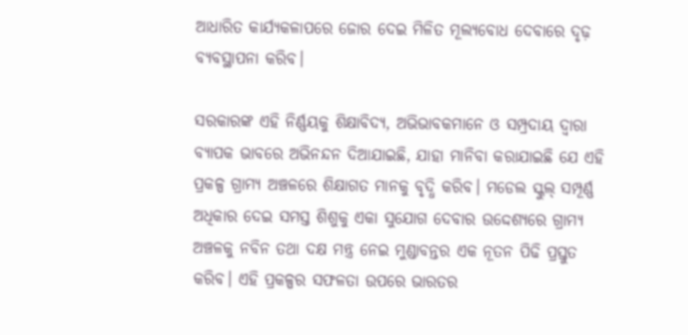ଆଧାରିତ କାର୍ଯ୍ୟକଳାପରେ ଜୋର ଦେଇ ମିଳିତ ମୂଲ୍ୟବୋଧ ଦେବାରେ ଦୃଢ଼ ବ୍ୟବସ୍ଥାପନା କରିବ।

ସରକାରଙ୍କ ଏହି ନିର୍ଣ୍ଣୟକୁ ଶିକ୍ଷାବିଦ୍ୟ, ଅଭିଭାବକମାନେ ଓ ସମ୍ପ୍ରଦାୟ ଦ୍ୱାରା ବ୍ୟାପକ ଭାବରେ ଅଭିନନ୍ଦନ ଦିଆଯାଇଛି, ଯାହା ମାନିବା କରାଯାଇଛି ଯେ ଏହି ପ୍ରକଳ୍ପ ଗ୍ରାମ୍ୟ ଅଞ୍ଚଳରେ ଶିକ୍ଷାଗତ ମାନକୁ ବୃଦ୍ଧି କରିବ। ମଡେଲ ସ୍କୁଲ୍ ସମ୍ପୂର୍ଣ୍ଣ ଅଧିକାର ଦେଇ ସମସ୍ତ ଶିଶୁକୁ ଏକା ସୁଯୋଗ ଦେବାର ଉଦ୍ଦେଶ୍ୟରେ ଗ୍ରାମ୍ୟ ଅଞ୍ଚଳକୁ ନବିନ ତଥା ଦକ୍ଷ ମନ୍ତ୍ର ନେଇ ମୁଣ୍ଡାବନ୍ତର ଏକ ନୂତନ ପିଢି ପ୍ରସ୍ତୁତ କରିବ। ଏହି ପ୍ରକଳ୍ପର ସଫଳତା ଉପରେ ଭାରତର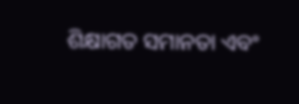ଶିକ୍ଷାଗତ ସମାନତା ଏବଂ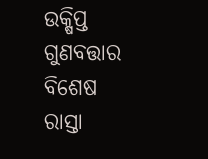ଉକ୍ଷିପ୍ତ ଗୁଣବତ୍ତାର ବିଶେଷ ରାସ୍ତା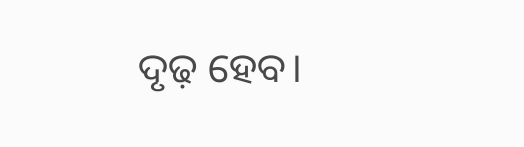ଦୃଢ଼ ହେବ।